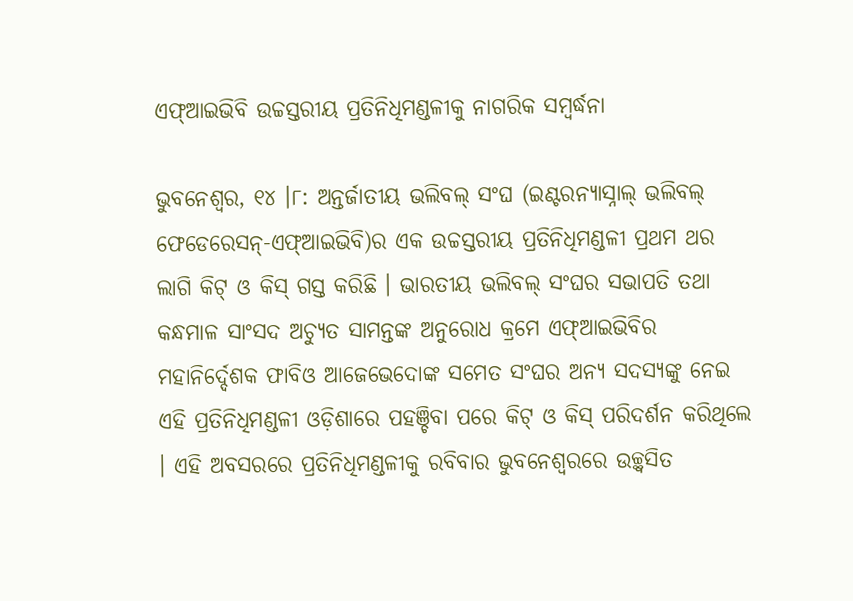ଏଫ୍ଆଇଭିବି ଉଚ୍ଚସ୍ତରୀୟ ପ୍ରତିନିଧିମଣ୍ଡଳୀକୁ ନାଗରିକ ସମ୍ବର୍ଦ୍ଧନା

ଭୁବନେଶ୍ୱର, ୧୪ ।୮: ଅନ୍ତର୍ଜାତୀୟ ଭଲିବଲ୍ ସଂଘ (ଇଣ୍ଟରନ୍ୟାସ୍ନାଲ୍ ଭଲିବଲ୍ ଫେଡେରେସନ୍-ଏଫ୍ଆଇଭିବି)ର ଏକ ଉଚ୍ଚସ୍ତରୀୟ ପ୍ରତିନିଧିମଣ୍ଡଳୀ ପ୍ରଥମ ଥର ଲାଗି କିଟ୍ ଓ କିସ୍ ଗସ୍ତ କରିଛି । ଭାରତୀୟ ଭଲିବଲ୍ ସଂଘର ସଭାପତି ତଥା କନ୍ଧମାଳ ସାଂସଦ ଅଚ୍ୟୁତ ସାମନ୍ତଙ୍କ ଅନୁରୋଧ କ୍ରମେ ଏଫ୍ଆଇଭିବିର ମହାନିର୍ଦ୍ଦେଶକ ଫାବିଓ ଆଜେଭେଦୋଙ୍କ ସମେତ ସଂଘର ଅନ୍ୟ ସଦସ୍ୟଙ୍କୁ ନେଇ ଏହି ପ୍ରତିନିଧିମଣ୍ଡଳୀ ଓଡ଼ିଶାରେ ପହଞ୍ଚିବା ପରେ କିଟ୍ ଓ କିସ୍ ପରିଦର୍ଶନ କରିଥିଲେ । ଏହି ଅବସରରେ ପ୍ରତିନିଧିମଣ୍ଡଳୀକୁ ରବିବାର ଭୁବନେଶ୍ୱରରେ ଉଚ୍ଛ୍ୱସିତ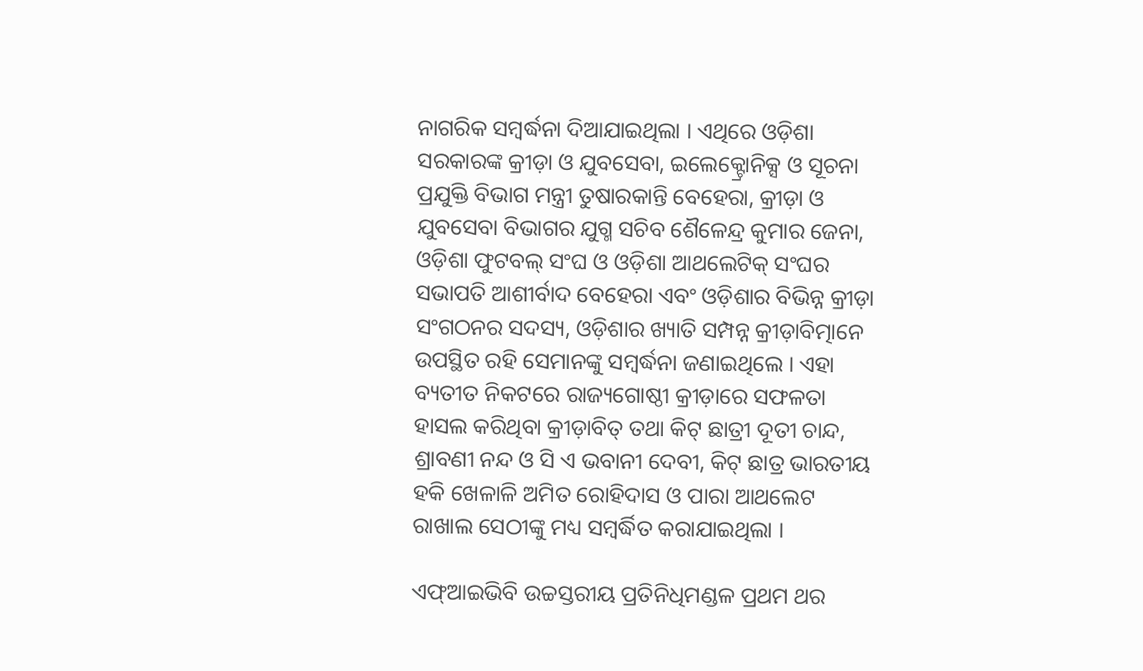ନାଗରିକ ସମ୍ବର୍ଦ୍ଧନା ଦିଆଯାଇଥିଲା । ଏଥିରେ ଓଡ଼ିଶା ସରକାରଙ୍କ କ୍ରୀଡ଼ା ଓ ଯୁବସେବା, ଇଲେକ୍ଟ୍ରୋନିକ୍ସ ଓ ସୂଚନା ପ୍ରଯୁକ୍ତି ବିଭାଗ ମନ୍ତ୍ରୀ ତୁଷାରକାନ୍ତି ବେହେରା, କ୍ରୀଡ଼ା ଓ ଯୁବସେବା ବିଭାଗର ଯୁଗ୍ମ ସଚିବ ଶୈଳେନ୍ଦ୍ର କୁମାର ଜେନା, ଓଡ଼ିଶା ଫୁଟବଲ୍ ସଂଘ ଓ ଓଡ଼ିଶା ଆଥଲେଟିକ୍ ସଂଘର ସଭାପତି ଆଶୀର୍ବାଦ ବେହେରା ଏବଂ ଓଡ଼ିଶାର ବିଭିନ୍ନ କ୍ରୀଡ଼ା ସଂଗଠନର ସଦସ୍ୟ, ଓଡ଼ିଶାର ଖ୍ୟାତି ସମ୍ପନ୍ନ କ୍ରୀଡ଼ାବିତ୍ମାନେ ଉପସ୍ଥିତ ରହି ସେମାନଙ୍କୁ ସମ୍ବର୍ଦ୍ଧନା ଜଣାଇଥିଲେ । ଏହା ବ୍ୟତୀତ ନିକଟରେ ରାଜ୍ୟଗୋଷ୍ଠୀ କ୍ରୀଡ଼ାରେ ସଫଳତା ହାସଲ କରିଥିବା କ୍ରୀଡ଼ାବିତ୍ ତଥା କିଟ୍ ଛାତ୍ରୀ ଦୂତୀ ଚାନ୍ଦ, ଶ୍ରାବଣୀ ନନ୍ଦ ଓ ସି ଏ ଭବାନୀ ଦେବୀ, କିଟ୍ ଛାତ୍ର ଭାରତୀୟ ହକି ଖେଳାଳି ଅମିତ ରୋହିଦାସ ଓ ପାରା ଆଥଲେଟ ରାଖାଲ ସେଠୀଙ୍କୁ ମଧ୍ୟ ସମ୍ବର୍ଦ୍ଧିତ କରାଯାଇଥିଲା ।

ଏଫ୍ଆଇଭିବି ଉଚ୍ଚସ୍ତରୀୟ ପ୍ରତିନିଧିମଣ୍ଡଳ ପ୍ରଥମ ଥର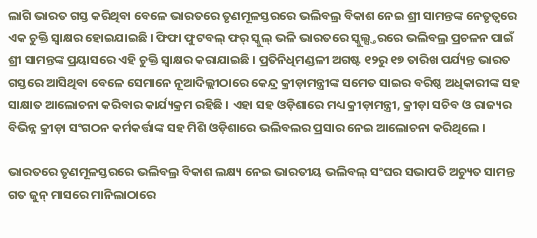ଲାଗି ଭାରତ ଗସ୍ତ କରିଥିବା ବେଳେ ଭାରତରେ ତୃଣମୂଳସ୍ତରରେ ଭଲିବଲ୍ର ବିକାଶ ନେଇ ଶ୍ରୀ ସାମନ୍ତଙ୍କ ନେତୃତ୍ୱରେ ଏକ ଚୁକ୍ତି ସ୍ୱାକ୍ଷର ହୋଇଯାଇଛି । ଫିଫା ଫୁଟବଲ୍ ଫର୍ ସ୍କୁଲ୍ ଭଳି ଭାରତରେ ସ୍କୁଲ୍ସ୍ତରରେ ଭଲିବଲ୍ର ପ୍ରଚଳନ ପାଇଁ ଶ୍ରୀ ସାମନ୍ତଙ୍କ ପ୍ରୟାସରେ ଏହି ଚୁକ୍ତି ସ୍ୱାକ୍ଷର କରାଯାଇଛି । ପ୍ରତିନିଧିମଣ୍ଡଳୀ ଅଗଷ୍ଟ ୧୨ରୁ ୧୭ ତାରିଖ ପର୍ଯ୍ୟନ୍ତ ଭାରତ ଗସ୍ତରେ ଆସିଥିବା ବେଳେ ସେମାନେ ନୂଆଦିଲ୍ଲୀଠାରେ କେନ୍ଦ୍ର କ୍ରୀଡ଼ାମନ୍ତ୍ରୀଙ୍କ ସମେତ ସାଇର ବରିଷ୍ଠ ଅଧିକାରୀଙ୍କ ସହ ସାକ୍ଷାତ ଆଲୋଚନା କରିବାର କାର୍ଯ୍ୟକ୍ରମ ରହିଛି । ଏହା ସହ ଓଡ଼ିଶାରେ ମଧ୍ୟ କ୍ରୀଡ଼ାମନ୍ତ୍ରୀ, କ୍ରୀଡ଼ା ସଚିବ ଓ ରାଜ୍ୟର ବିଭିନ୍ନ କ୍ରୀଡ଼ା ସଂଗଠନ କର୍ମକର୍ତ୍ତାଙ୍କ ସହ ମିଶି ଓଡ଼ିଶାରେ ଭଲିବଲର ପ୍ରସାର ନେଇ ଆଲୋଚନା କରିଥିଲେ ।

ଭାରତରେ ତୃଣମୂଳସ୍ତରରେ ଭଲିବଲ୍ର ବିକାଶ ଲକ୍ଷ୍ୟ ନେଇ ଭାରତୀୟ ଭଲିବଲ୍ ସଂଘର ସଭାପତି ଅଚ୍ୟୁତ ସାମନ୍ତ ଗତ ଜୁନ୍ ମାସରେ ମାନିଲାଠାରେ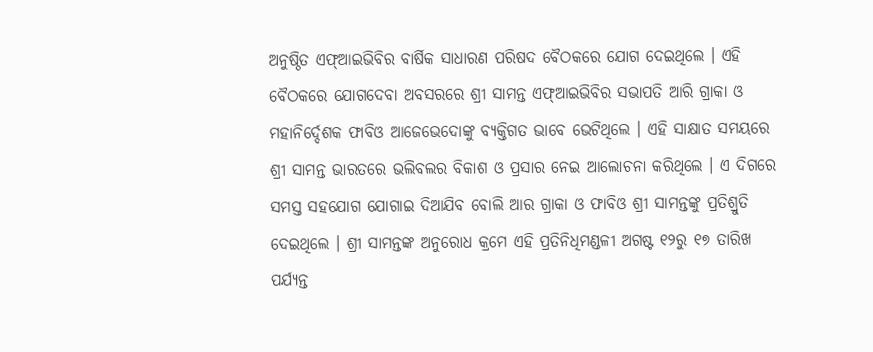ଅନୁଷ୍ଠିତ ଏଫ୍ଆଇଭିବିର ବାର୍ଷିକ ସାଧାରଣ ପରିଷଦ ବୈଠକରେ ଯୋଗ ଦେଇଥିଲେ । ଏହି ବୈଠକରେ ଯୋଗଦେବା ଅବସରରେ ଶ୍ରୀ ସାମନ୍ତ ଏଫ୍ଆଇଭିବିର ସଭାପତି ଆରି ଗ୍ରାକା ଓ ମହାନିର୍ଦ୍ଦେଶକ ଫାବିଓ ଆଜେଭେଦୋଙ୍କୁ ବ୍ୟକ୍ତିଗତ ଭାବେ ଭେଟିଥିଲେ । ଏହି ସାକ୍ଷାତ ସମୟରେ ଶ୍ରୀ ସାମନ୍ତ ଭାରତରେ ଭଲିବଲର ବିକାଶ ଓ ପ୍ରସାର ନେଇ ଆଲୋଚନା କରିଥିଲେ । ଏ ଦିଗରେ ସମସ୍ତ ସହଯୋଗ ଯୋଗାଇ ଦିଆଯିବ ବୋଲି ଆର ଗ୍ରାକା ଓ ଫାବିଓ ଶ୍ରୀ ସାମନ୍ତଙ୍କୁ ପ୍ରତିଶ୍ରୁତି ଦେଇଥିଲେ । ଶ୍ରୀ ସାମନ୍ତଙ୍କ ଅନୁରୋଧ କ୍ରମେ ଏହି ପ୍ରତିନିଧିମଣ୍ଡଳୀ ଅଗଷ୍ଟ ୧୨ରୁ ୧୭ ତାରିଖ ପର୍ଯ୍ୟନ୍ତ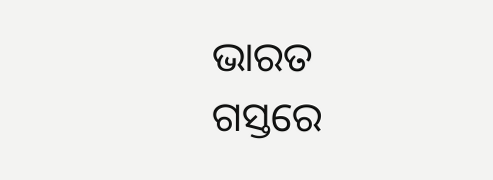ଭାରତ ଗସ୍ତରେ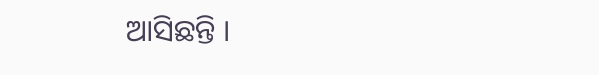ଆସିଛନ୍ତି ।